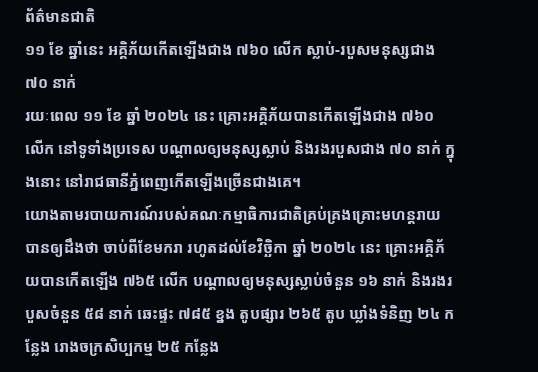ព័ត៌មានជាតិ
១១ ខែ ឆ្នាំនេះ អគ្គិភ័យកើតឡើងជាង ៧៦០ លើក ស្លាប់-របួសមនុស្សជាង ៧០ នាក់
រយៈពេល ១១ ខែ ឆ្នាំ ២០២៤ នេះ គ្រោះអគ្គិភ័យបានកើតឡើងជាង ៧៦០ លើក នៅទូទាំងប្រទេស បណ្ដាលឲ្យមនុស្សស្លាប់ និងរងរបួសជាង ៧០ នាក់ ក្នុងនោះ នៅរាជធានីភ្នំពេញកើតឡើងច្រើនជាងគេ។
យោងតាមរបាយការណ៍របស់គណៈកម្មាធិការជាតិគ្រប់គ្រងគ្រោះមហន្តរាយ បានឲ្យដឹងថា ចាប់ពីខែមករា រហូតដល់ខែវិច្ឆិកា ឆ្នាំ ២០២៤ នេះ គ្រោះអគ្គិភ័យបានកើតឡើង ៧៦៥ លើក បណ្ដាលឲ្យមនុស្សស្លាប់ចំនួន ១៦ នាក់ និងរងរបួសចំនួន ៥៨ នាក់ ឆេះផ្ទះ ៧៨៥ ខ្នង តូបផ្សារ ២៦៥ តូប ឃ្លាំងទំនិញ ២៤ កន្លែង រោងចក្រសិប្បកម្ម ២៥ កន្លែង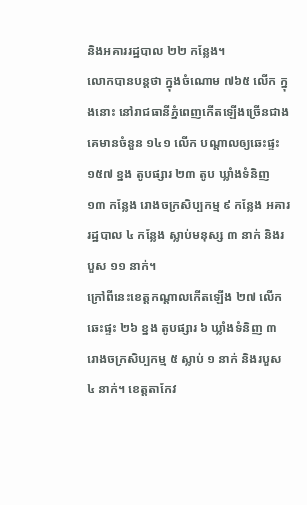និងអគាររដ្ឋបាល ២២ កន្លែង។
លោកបានបន្តថា ក្នុងចំណោម ៧៦៥ លើក ក្នុងនោះ នៅរាជធានីភ្នំពេញកើតឡើងច្រើនជាងគេមានចំនួន ១៤១ លើក បណ្តាលឲ្យឆេះផ្ទះ ១៥៧ ខ្នង តូបផ្សារ ២៣ តូប ឃ្លាំងទំនិញ ១៣ កន្លែង រោងចក្រសិប្បកម្ម ៩ កន្លែង អគាររដ្ឋបាល ៤ កន្លែង ស្លាប់មនុស្ស ៣ នាក់ និងរបួស ១១ នាក់។
ក្រៅពីនេះខេត្តកណ្តាលកើតឡើង ២៧ លើក ឆេះផ្ទះ ២៦ ខ្នង តូបផ្សារ ៦ ឃ្លាំងទំនិញ ៣ រោងចក្រសិប្បកម្ម ៥ ស្លាប់ ១ នាក់ និងរបួស ៤ នាក់។ ខេត្តតាកែវ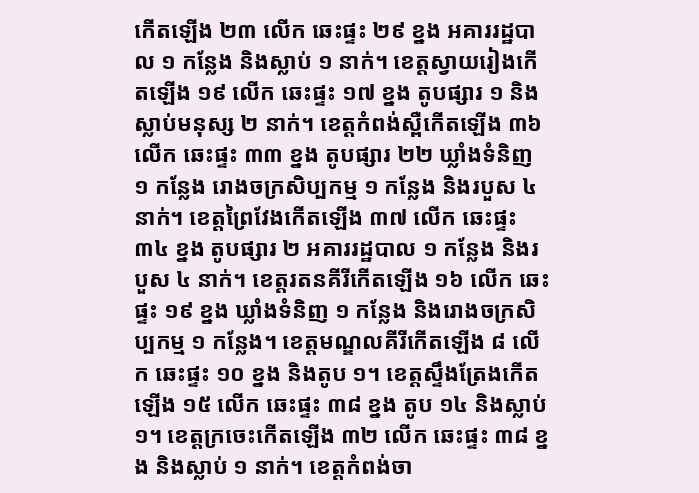កើតឡើង ២៣ លើក ឆេះផ្ទះ ២៩ ខ្នង អគាររដ្ឋបាល ១ កន្លែង និងស្លាប់ ១ នាក់។ ខេត្តស្វាយរៀងកើតឡើង ១៩ លើក ឆេះផ្ទះ ១៧ ខ្នង តូបផ្សារ ១ និងស្លាប់មនុស្ស ២ នាក់។ ខេត្តកំពង់ស្ពឺកើតឡើង ៣៦ លើក ឆេះផ្ទះ ៣៣ ខ្នង តូបផ្សារ ២២ ឃ្លាំងទំនិញ ១ កន្លែង រោងចក្រសិប្បកម្ម ១ កន្លែង និងរបួស ៤ នាក់។ ខេត្តព្រៃវែងកើតឡើង ៣៧ លើក ឆេះផ្ទះ ៣៤ ខ្នង តូបផ្សារ ២ អគាររដ្ឋបាល ១ កន្លែង និងរបួស ៤ នាក់។ ខេត្តរតនគីរីកើតឡើង ១៦ លើក ឆេះផ្ទះ ១៩ ខ្នង ឃ្លាំងទំនិញ ១ កន្លែង និងរោងចក្រសិប្បកម្ម ១ កន្លែង។ ខេត្តមណ្ឌលគីរីកើតឡើង ៨ លើក ឆេះផ្ទះ ១០ ខ្នង និងតូប ១។ ខេត្តស្ទឹងត្រែងកើតឡើង ១៥ លើក ឆេះផ្ទះ ៣៨ ខ្នង តូប ១៤ និងស្លាប់ ១។ ខេត្តក្រចេះកើតឡើង ៣២ លើក ឆេះផ្ទះ ៣៨ ខ្នង និងស្លាប់ ១ នាក់។ ខេត្តកំពង់ចា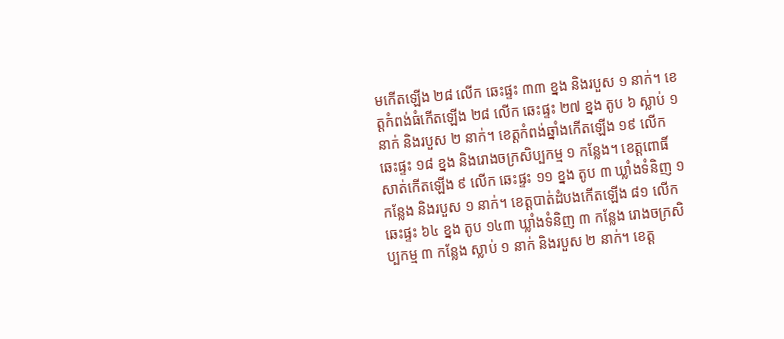មកើតឡើង ២៨ លើក ឆេះផ្ទះ ៣៣ ខ្នង និងរបួស ១ នាក់។ ខេត្តកំពង់ធំកើតឡើង ២៨ លើក ឆេះផ្ទះ ២៧ ខ្នង តូប ៦ ស្លាប់ ១ នាក់ និងរបួស ២ នាក់។ ខេត្តកំពង់ឆ្នាំងកើតឡើង ១៩ លើក ឆេះផ្ទះ ១៨ ខ្នង និងរោងចក្រសិប្បកម្ម ១ កន្លែង។ ខេត្តពោធិ៍សាត់កើតឡើង ៩ លើក ឆេះផ្ទះ ១១ ខ្នង តូប ៣ ឃ្លាំងទំនិញ ១ កន្លែង និងរបួស ១ នាក់។ ខេត្តបាត់ដំបងកើតឡើង ៨១ លើក ឆេះផ្ទះ ៦៤ ខ្នង តូប ១៤៣ ឃ្លាំងទំនិញ ៣ កន្លែង រោងចក្រសិប្បកម្ម ៣ កន្លែង ស្លាប់ ១ នាក់ និងរបួស ២ នាក់។ ខេត្ត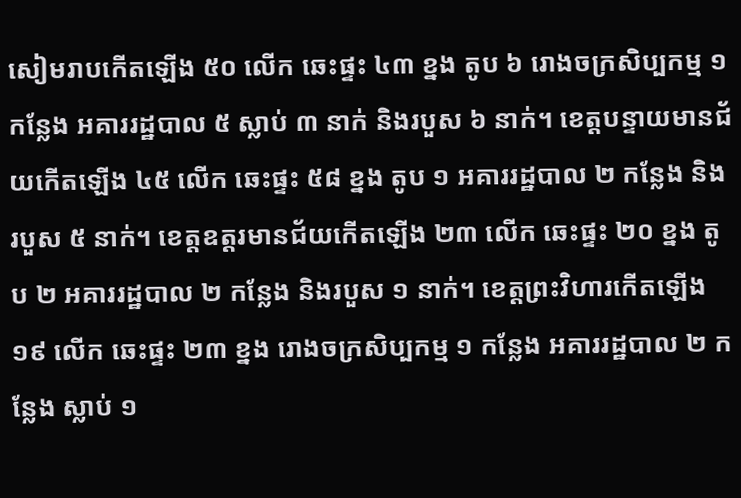សៀមរាបកើតឡើង ៥០ លើក ឆេះផ្ទះ ៤៣ ខ្នង តូប ៦ រោងចក្រសិប្បកម្ម ១ កន្លែង អគាររដ្ឋបាល ៥ ស្លាប់ ៣ នាក់ និងរបួស ៦ នាក់។ ខេត្តបន្ទាយមានជ័យកើតឡើង ៤៥ លើក ឆេះផ្ទះ ៥៨ ខ្នង តូប ១ អគាររដ្ឋបាល ២ កន្លែង និងរបួស ៥ នាក់។ ខេត្តឧត្តរមានជ័យកើតឡើង ២៣ លើក ឆេះផ្ទះ ២០ ខ្នង តូប ២ អគាររដ្ឋបាល ២ កន្លែង និងរបួស ១ នាក់។ ខេត្តព្រះវិហារកើតឡើង ១៩ លើក ឆេះផ្ទះ ២៣ ខ្នង រោងចក្រសិប្បកម្ម ១ កន្លែង អគាររដ្ឋបាល ២ កន្លែង ស្លាប់ ១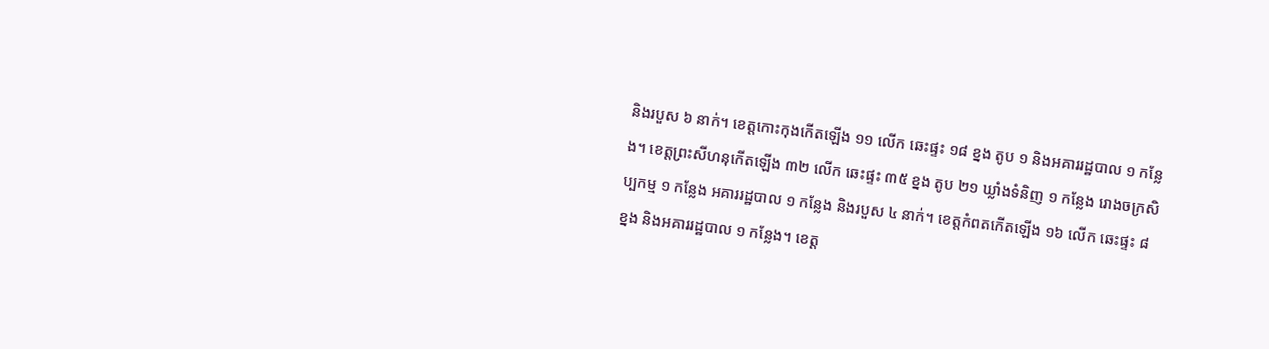និងរបួស ៦ នាក់។ ខេត្តកោះកុងកើតឡើង ១១ លើក ឆេះផ្ទះ ១៨ ខ្នង តូប ១ និងអគាររដ្ឋបាល ១ កន្លែង។ ខេត្តព្រះសីហនុកើតឡើង ៣២ លើក ឆេះផ្ទះ ៣៥ ខ្នង តូប ២១ ឃ្លាំងទំនិញ ១ កន្លែង រោងចក្រសិប្បកម្ម ១ កន្លែង អគាររដ្ឋបាល ១ កន្លែង និងរបួស ៤ នាក់។ ខេត្តកំពតកើតឡើង ១៦ លើក ឆេះផ្ទះ ៨ ខ្នង និងអគាររដ្ឋបាល ១ កន្លែង។ ខេត្ត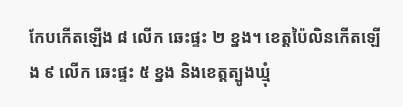កែបកើតឡើង ៨ លើក ឆេះផ្ទះ ២ ខ្នង។ ខេត្តប៉ៃលិនកើតឡើង ៩ លើក ឆេះផ្ទះ ៥ ខ្នង និងខេត្តត្បូងឃ្មុំ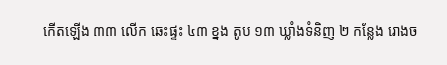កើតឡើង ៣៣ លើក ឆេះផ្ទះ ៤៣ ខ្នង តូប ១៣ ឃ្លាំងទំនិញ ២ កន្លែង រោងច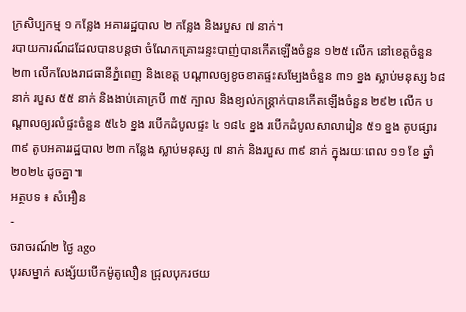ក្រសិប្បកម្ម ១ កន្លែង អគាររដ្ឋបាល ២ កន្លែង និងរបួស ៧ នាក់។
របាយការណ៍ដដែលបានបន្តថា ចំណែកគ្រោះរន្ទះបាញ់បានកើតឡើងចំនួន ១២៥ លើក នៅខេត្តចំនួន ២៣ លើកលែងរាជធានីភ្នំពេញ និងខេត្ត បណ្ដាលឲ្យខូចខាតផ្ទះសម្បែងចំនួន ៣១ ខ្នង ស្លាប់មនុស្ស ៦៨ នាក់ របួស ៥៥ នាក់ និងងាប់គោក្របី ៣៥ ក្បាល និងខ្យល់កន្ត្រាក់បានកើតឡើងចំនួន ២៩២ លើក បណ្ដាលឲ្យរលំផ្ទះចំនួន ៥៤៦ ខ្នង របើកដំបូលផ្ទះ ៤ ១៨៤ ខ្នង របើកដំបូលសាលារៀន ៥១ ខ្នង តូបផ្សារ ៣៩ តូបអគាររដ្ឋបាល ២៣ កន្លែង ស្លាប់មនុស្ស ៧ នាក់ និងរបួស ៣៩ នាក់ ក្នុងរយៈពេល ១១ ខែ ឆ្នាំ ២០២៤ ដូចគ្នា៕
អត្ថបទ ៖ សំអឿន
-
ចរាចរណ៍២ ថ្ងៃ ago
បុរសម្នាក់ សង្ស័យបើកម៉ូតូលឿន ជ្រុលបុករថយ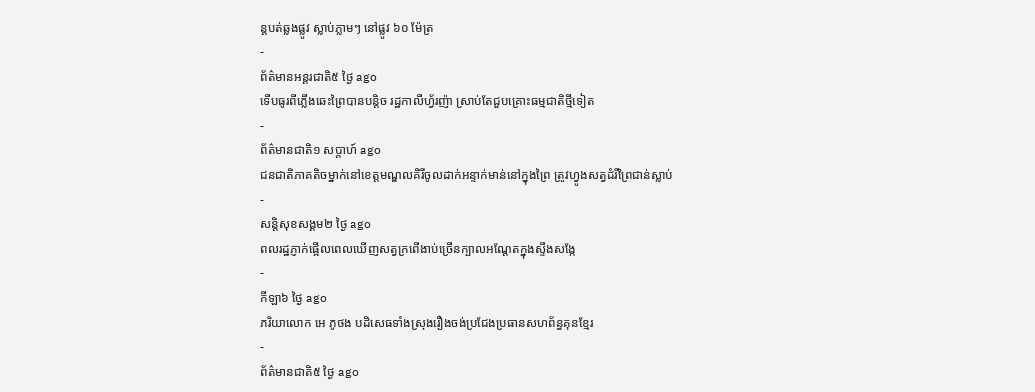ន្តបត់ឆ្លងផ្លូវ ស្លាប់ភ្លាមៗ នៅផ្លូវ ៦០ ម៉ែត្រ
-
ព័ត៌មានអន្ដរជាតិ៥ ថ្ងៃ ago
ទើបធូរពីភ្លើងឆេះព្រៃបានបន្តិច រដ្ឋកាលីហ្វ័រញ៉ា ស្រាប់តែជួបគ្រោះធម្មជាតិថ្មីទៀត
-
ព័ត៌មានជាតិ១ សប្តាហ៍ ago
ជនជាតិភាគតិចម្នាក់នៅខេត្តមណ្ឌលគិរីចូលដាក់អន្ទាក់មាន់នៅក្នុងព្រៃ ត្រូវហ្វូងសត្វដំរីព្រៃជាន់ស្លាប់
-
សន្តិសុខសង្គម២ ថ្ងៃ ago
ពលរដ្ឋភ្ញាក់ផ្អើលពេលឃើញសត្វក្រពើងាប់ច្រើនក្បាលអណ្ដែតក្នុងស្ទឹងសង្កែ
-
កីឡា៦ ថ្ងៃ ago
ភរិយាលោក អេ ភូថង បដិសេធទាំងស្រុងរឿងចង់ប្រជែងប្រធានសហព័ន្ធគុនខ្មែរ
-
ព័ត៌មានជាតិ៥ ថ្ងៃ ago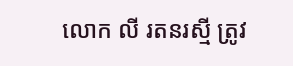លោក លី រតនរស្មី ត្រូវ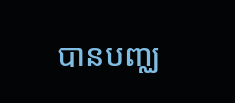បានបញ្ឈ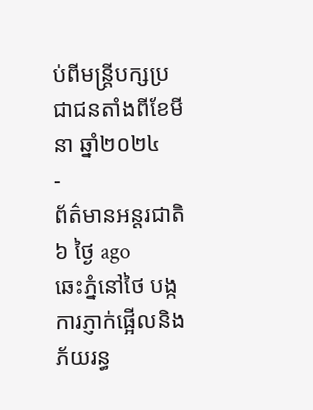ប់ពីមន្ត្រីបក្សប្រជាជនតាំងពីខែមីនា ឆ្នាំ២០២៤
-
ព័ត៌មានអន្ដរជាតិ៦ ថ្ងៃ ago
ឆេះភ្នំនៅថៃ បង្កការភ្ញាក់ផ្អើលនិងភ័យរន្ធ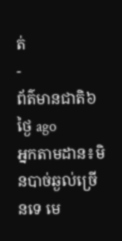ត់
-
ព័ត៌មានជាតិ៦ ថ្ងៃ ago
អ្នកតាមដាន៖មិនបាច់ឆ្ងល់ច្រើនទេ មេ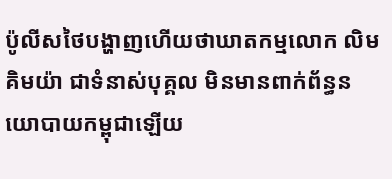ប៉ូលីសថៃបង្ហាញហើយថាឃាតកម្មលោក លិម គិមយ៉ា ជាទំនាស់បុគ្គល មិនមានពាក់ព័ន្ធនយោបាយកម្ពុជាឡើយ